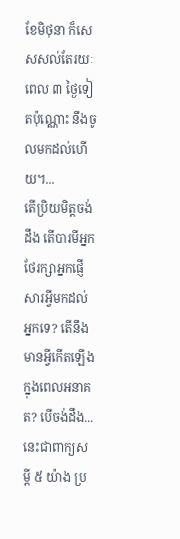ខែមិថុនា ក៏សេសសល់តែរយៈពេល ៣ ថ្ងៃទៀតប៉ុណ្ណោះ នឹងចូលមកដល់ហើយ។...
តើប្រិយមិត្តចង់ដឹង តើបារមីអ្នកថែរក្សាអ្នកផ្ញើសារអ្វីមកដល់អ្នកទេ? តើនឹងមានអ្វីកើតឡើងក្នុងពេលអនាគត? បើចង់ដឹង...
នេះជាពាក្យសម្ដី ៥ យ៉ាង ប្រ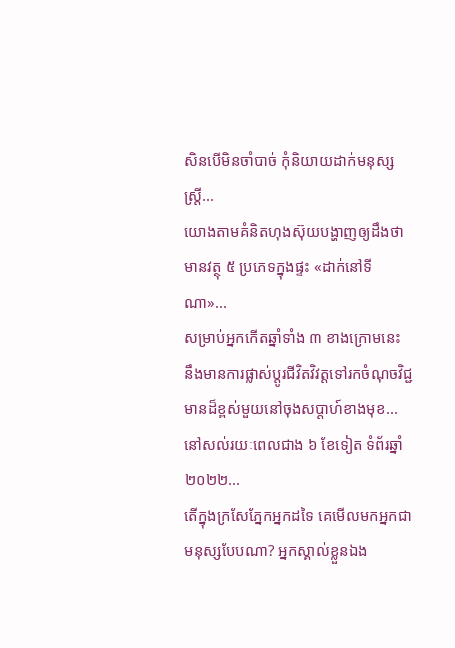សិនបើមិនចាំបាច់ កុំនិយាយដាក់មនុស្សស្រ្តី...
យោងតាមគំនិតហុងស៊ុយបង្ហាញឲ្យដឹងថា មានវត្ថុ ៥ ប្រភេទក្នុងផ្ទះ «ដាក់នៅទីណា»...
សម្រាប់អ្នកកើតឆ្នាំទាំង ៣ ខាងក្រោមនេះ នឹងមានការផ្លាស់ប្តូរជីវិតវិវត្តទៅរកចំណុចវិជ្ជមានដ៏ខ្ពស់មួយនៅចុងសប្តាហ៍ខាងមុខ...
នៅសល់រយៈពេលជាង ៦ ខែទៀត ទំព័រឆ្នាំ ២០២២...
តើក្នុងក្រសែភ្នែកអ្នកដទៃ គេមើលមកអ្នកជាមនុស្សបែបណា? អ្នកស្គាល់ខ្លួនឯង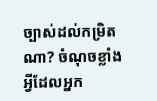ច្បាស់ដល់កម្រិតណា? ចំណុចខ្លាំងអ្វីដែលអ្នក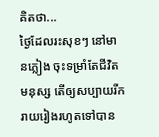គិតថា...
ថ្ងៃដែលរះសុខៗ នៅមានភ្លៀង ចុះទម្រាំតែជីវិតមនុស្ស តើឲ្យសប្បាយរីករាយរៀងរហូតទៅបាន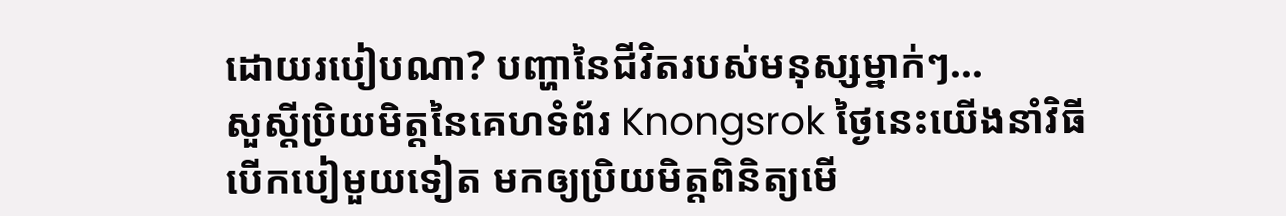ដោយរបៀបណា? បញ្ហានៃជីវិតរបស់មនុស្សម្នាក់ៗ...
សួស្តីប្រិយមិត្តនៃគេហទំព័រ Knongsrok ថ្ងៃនេះយើងនាំវិធីបើកបៀមួយទៀត មកឲ្យប្រិយមិត្តពិនិត្យមើ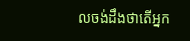លចង់ដឹងថាតើអ្នក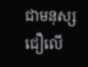ជាមនុស្សជឿលើ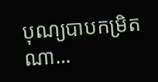បុណ្យបាបកម្រិតណា...